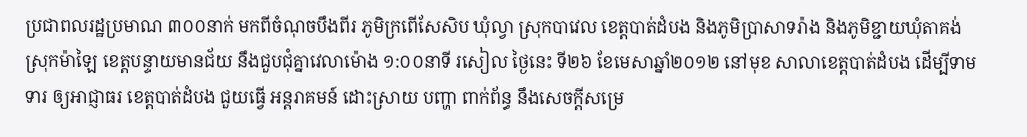ប្រជាពលរដ្ឋប្រមាណ ៣០០នាក់ មកពីចំណុចបឹងពីរ ភូមិក្រពើសែសិប ឃុំល្វា ស្រុកបាវេល ខេត្តបាត់ដំបង និងភូមិប្រាសាទរ៉ាង និងភូមិខ្ជាយឃុំតាគង់ ស្រុកម៉ាឡៃ ខេត្តបន្ទាយមានជ័យ នឹងជួបជុំគ្នាវេលាម៉ោង ១:០០នាទី រសៀល ថ្ងៃនេះ ទី២៦ ខែមេសាឆ្នាំ២០១២ នៅមុខ សាលាខេត្តបាត់ដំបង ដើម្បីទាមទារ ឲ្យអាជ្ញាធរ ខេត្តបាត់ដំបង ជួយធ្វើ អន្តរាគមន៍ ដោះស្រាយ បញ្ហា ពាក់ព័ន្ធ នឹងសេចក្តីសម្រេ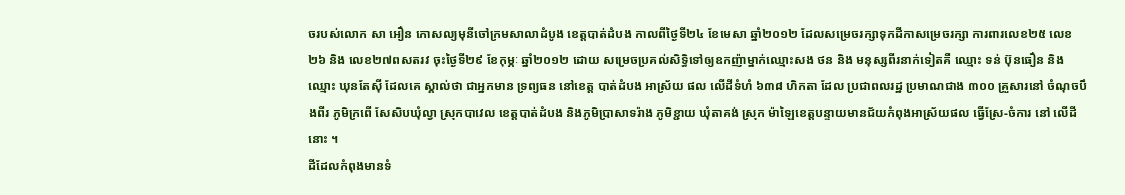ចរបស់លោក សា អឿន កោសល្យមុនីចៅក្រមសាលាដំបូង ខេត្តបាត់ដំបង កាលពីថ្ងៃទី២៤ ខែមេសា ឆ្នាំ២០១២ ដែលសម្រេចរក្សាទុកដីកាសម្រេចរក្សា ការពារលេខ២៥ លេខ២៦ និង លេខ២៧ពសតរវ ចុះថ្ងៃទី២៩ ខែកុម្ភៈ ឆ្នាំ២០១២ ដោយ សម្រេចប្រគល់សិទ្ធិទៅឲ្យឧកញ៉ាម្នាក់ឈ្មោះសង ថន និង មនុស្សពីរនាក់ទៀតគឺ ឈ្មោះ ទន់ ប៊ុនធឿន និងឈ្មោះ ឃុនតែស៊ី ដែលគេ ស្គាល់ថា ជាអ្នកមាន ទ្រព្យធន នៅខេត្ត បាត់ដំបង អាស្រ័យ ផល លើដីទំហំ ៦៣៨ ហិកតា ដែល ប្រជាពលរដ្ឋ ប្រមាណជាង ៣០០ គ្រួសារនៅ ចំណុចបឹងពីរ ភូមិក្រពើ សែសិបឃុំល្វា ស្រុកបាវេល ខេត្តបាត់ដំបង និងភូមិប្រាសាទរ៉ាង ភូមិខ្ជាយ ឃុំតាគង់ ស្រុក ម៉ាឡៃខេត្តបន្ទាយមានជ័យកំពុងអាស្រ័យផល ធ្វើស្រែ-ចំការ នៅ លើដីនោះ ។
ដីដែលកំពុងមានទំ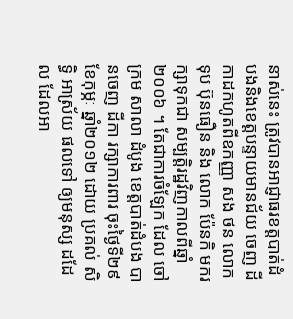នាស់នេះ ត្រូវបានអាជ្ញាធរខត្តបាត់ដំបងនិងខេត្តបន្ទាយមានជ័យ ចេញ ដីកាដកហូតពីឧកញ្ញា សង ថន លោក ទុប ប៊ុនធឿន និង លោក ប៉ែនកិ មករក្សាទុកជា សម្បត្តិរដ្ឋវិញកាលពីឆ្នាំ ២០០៦ ។ តែជាការចំឡែក ដែល ចៅក្រម សាលា ដំបូង ខេត្តបាត់ដំបង បានចេញ ដីកា រក្សាការពារ ចុះថ្ងៃទី២៩ ខែកុម្ភៈ ឆ្នាំ២០១២ ដោយ ប្រគល់ សិទិ្ធ អាស្រ័យ ផលទៅ ឲ្យមនុស្ស ដដែល ដែលអា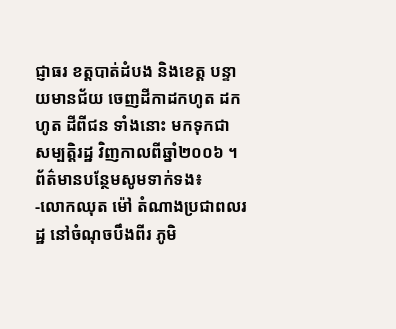ជ្ញាធរ ខត្តបាត់ដំបង និងខេត្ត បន្ទាយមានជ័យ ចេញដីកាដកហូត ដកហូត ដីពីជន ទាំងនោះ មកទុកជា សម្បត្តិរដ្ឋ វិញកាលពីឆ្នាំ២០០៦ ។
ព័ត៌មានបន្ថែមសូមទាក់ទង៖
-លោកឈុត ម៉ៅ តំណាងប្រជាពលរដ្ឋ នៅចំណុចបឹងពីរ ភូមិ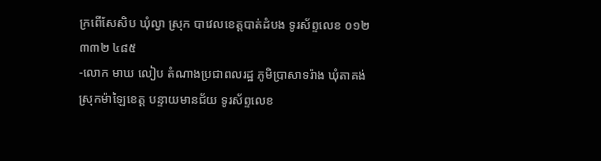ក្រពើសែសិប ឃុំល្វា ស្រុក បាវេលខេត្តបាត់ដំបង ទូរស័ព្ទលេខ ០១២ ៣៣២ ៤៨៥
-លោក មាឃ លៀប តំណាងប្រជាពលរដ្ឋ ភូមិប្រាសាទរ៉ាង ឃុំតាគង់ ស្រុកម៉ាឡៃខេត្ត បន្ទាយមានជ័យ ទូរស័ព្ទលេខ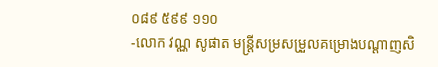០៨៩ ៥៩៩ ១១០
-លោក វណ្ណ សូផាត មន្ត្រីសម្រសម្រួលគម្រោងបណ្តាញសិ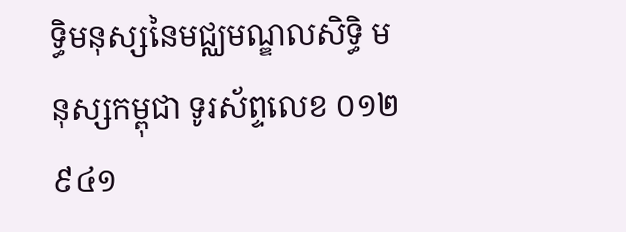ទិ្ធមនុស្សនៃមជ្ឈមណ្ឌលសិទិ្ធ មនុស្សកម្ពុជា ទូរស័ព្ទលេខ ០១២ ៩៤១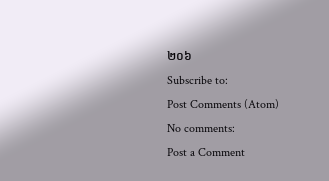២០៦
Subscribe to:
Post Comments (Atom)
No comments:
Post a Comment